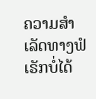ຄວາມສຳເລັດທາງຟໍເຣັກບໍ່ໄດ້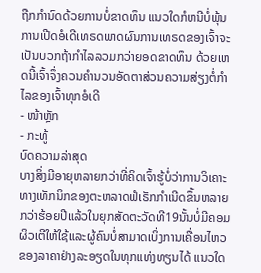ຖືກກຳນົດດ້ວຍການບໍ່ຂາດທຶນ ແນວໃດກໍຫນີບໍ່ພຸ້ນການເປີດອໍເດີເທຣດພາດຜົນການເທຣດຂອງເຈົ້າຈະເປັນບວກຖ້າກຳໄລລວມກວ່າຍອດຂາດທຶນ ດ້ວຍເຫດນີ້ເຈົ້າຈຶ່ງຄວນຄຳນວນອັດຕາສ່ວນຄວາມສ່ຽງຕໍ່ກຳໄລຂອງເຈົ້າທຸກອໍເດີ
- ໜ້າຫຼັກ
- ກະທູ້
ບົດຄວາມລ່າສຸດ
ບາງສິ່ງມີອາຍຸຫລາຍກວ່າທີ່ຄິດເຈົ້າຮູ້ບໍ່ວ່າການວິເຄາະທາງເທັກນິກຂອງຕະຫລາດຟໍເຣັກກຳເນີດຂຶ້ນຫລາຍກວ່າຮ້ອຍປີແລ້ວໃນຍຸກສັດຕະວັດທີ19ນັ້ນບໍ່ມີຄອມຜິວເຕີໃຫ້ໃຊ້ແລະຜູ້ຄົນບໍ່ສາມາດເບິ່ງການເຄື່ອນໄຫວຂອງລາຄາຢ່າງລະອຽດໃນທຸກແທ່ງທຽນໄດ້ ແນວໃດ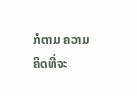ກໍຕາມ ຄວາມຄິດທີ່ຈະ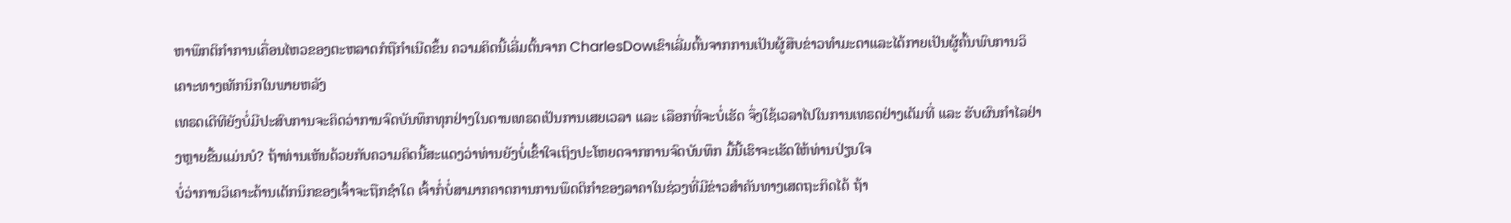ຫາພຶກຕິກຳການເຄື່ອນໄຫວຂອງຕະຫລາດກໍຖືກຳເນີດຂຶ້ນ ຄວາມຄິດນີ້ເລີ່ມຕົ້ນຈາກ CharlesDowເຂົາເລີ່ມຕົ້ນຈາກການເປັນຜູ້ສືບຂ່າວທຳມະດາແລະໄດ້ກາຍເປັນຜູ້ຄົ້ນພົບການວິເຄາະທາງເທັກນິກໃນພາຍຫລັງ
ເທຣດເດີທີຍັງບໍ່ມີປະສົບການຈະຄິດວ່າການຈົດບັນທຶກທຸກຢ່າງໃນດານເທຣດເປັນການເສຍເວລາ ແລະ ເລືອກທີ່ຈະບໍ່ເຮັດ ຈຶ່ງໃຊ້ເວລາໄປໃນການເທຣດຢ່າງເຕັມທີ່ ແລະ ຮັບຜົນກຳໄລຢ່າງຫຼາຍຂື້ນແມ່ນບໍ? ຖ້າທ່ານເຫັນດ້ວຍກັບຄວາມຄິດນີ້ສະແດງວ່າທ່ານຍັງບໍ່ເຂົ້າໃຈເຖິງປະໂຫຍດຈາກການຈົດບັນທຶກ ມື້ນີ້ເຮົາຈະເຮັດໃຫ້ທ່ານປ່ຽນໃຈ
ບໍ່ວ່າການວິເຄາະດ້ານເຕັກນິກຂອງເຈົ້າຈະຖືກຊຳໃດ ເຈົ້າກໍ່ບໍ່ສາມາກຄາດການການພຶດຕິກຳຂອງລາຄາໃນຊ່ວງທີ່ມີຂ່າວສຳຄັນທາງເສດຖະກິດໄດ້ ຖ້າ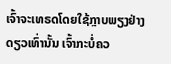ເຈົ້າຈະເທຣດໂດຍໃຊ້ກຼາບພຽງຢ່າງດຽວເທົ່ານັ້ນ ເຈົ້າກະບໍ່ຄວ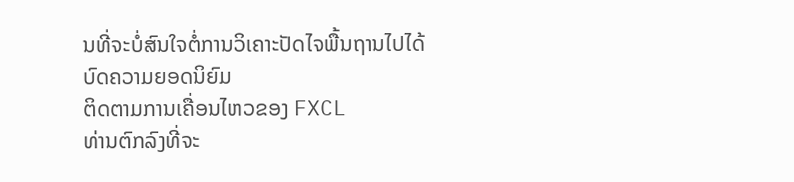ນທີ່ຈະບໍ່ສົນໃຈຕໍ່ການວິເຄາະປັດໄຈພື້ນຖານໄປໄດ້
ບົດຄວາມຍອດນິຍົມ
ຕິດຕາມການເຄື່ອນໄຫວຂອງ FXCL
ທ່ານຕົກລົງທີ່ຈະ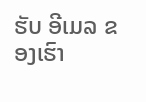ຮັບ ອີເມລ ຂອງເຮົາ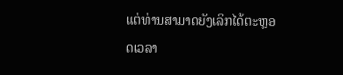ແຕ່ທ່ານສາມາດຍັງເລິກໄດ້ຕະຫຼອດເວລາ